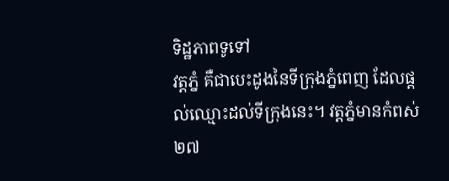ទិដ្ឋភាពទូទៅ
វត្តភ្នំ គឺជាបេះដូងនៃទីក្រុងភ្នំពេញ ដែលផ្តល់ឈ្មោះដល់ទីក្រុងនេះ។ វត្តភ្នំមានកំពស់ ២៧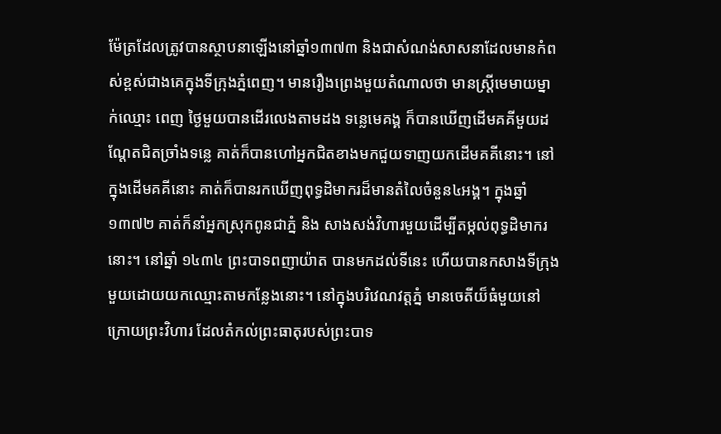ម៉ែត្រដែលត្រូវបានស្ថាបនាឡើងនៅឆ្នាំ១៣៧៣ និងជាសំណង់សាសនាដែលមានកំពស់ខ្ពស់ជាងគេក្នុងទីក្រុងភ្នំពេញ។ មានរឿងព្រេងមួយតំណាលថា មានស្រ្តីមេមាយម្នាក់ឈ្មោះ ពេញ ថ្ងៃមួយបានដើរលេងតាមដង ទន្លេមេគង្គ ក៏បានឃើញដើមគគីមួយដណ្តែតជិតច្រាំងទន្លេ គាត់ក៏បានហៅអ្នកជិតខាងមកជួយទាញយកដើមគគីនោះ។ នៅក្នុងដើមគគីនោះ គាត់ក៏បានរកឃើញពុទ្ធដិមាករដ៏មានតំលៃចំនួន៤អង្គ។ ក្នុងឆ្នាំ ១៣៧២ គាត់ក៏នាំអ្នកស្រុកពូនជាភ្នំ និង សាងសង់វិហារមួយដើម្បីតម្កល់ពុទ្ធដិមាករនោះ។ នៅឆ្នាំ ១៤៣៤ ព្រះបាទពញាយ៉ាត បានមកដល់ទីនេះ ហើយបានកសាងទីក្រុងមួយដោយយកឈ្មោះតាមកន្លែងនោះ។ នៅក្នុងបរិវេណវត្តភ្នំ មានចេតីយ៏ធំមួយនៅក្រោយព្រះវិហារ ដែលតំកល់ព្រះធាតុរបស់ព្រះបាទ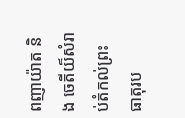ពញាយ៉ាត និង ចេតីយ៏សំរាប់តំកល់ព្រះធាតុរប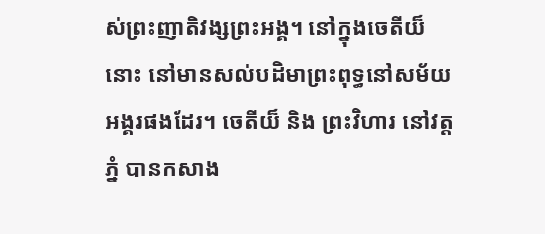ស់ព្រះញាតិវង្សព្រះអង្គ។ នៅក្នុងចេតីយ៏នោះ នៅមានសល់បដិមាព្រះពុទ្ធនៅសម័យអង្គរផងដែរ។ ចេតីយ៏ និង ព្រះវិហារ នៅវត្តភ្នំ បានកសាង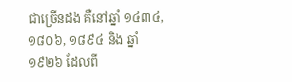ជាច្រើនដង គឺនៅឆ្នាំ ១៤៣៤, ១៨០៦, ១៨៩៤ និង ឆ្នាំ ១៩២៦ ដែលពី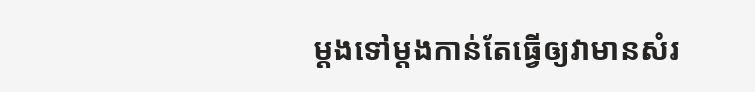ម្តងទៅម្តងកាន់តែធ្វើឲ្យវាមានសំរ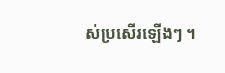ស់ប្រសើរឡើងៗ ។